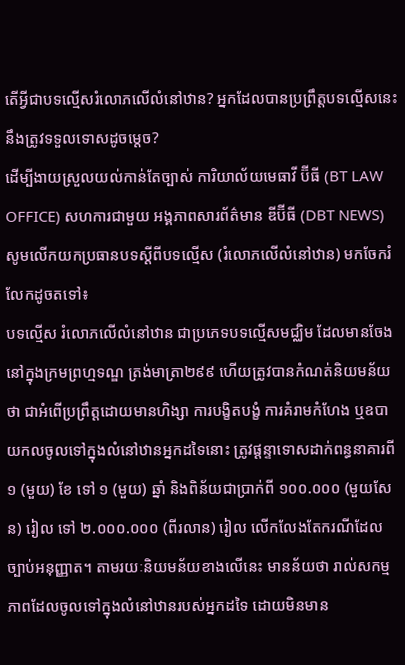តើអ្វីជាបទល្មើសរំលោភលើលំនៅឋាន? អ្នកដែលបានប្រព្រឹត្តបទល្មើសនេះ នឹងត្រូវទទួលទោសដូចម្តេច?
ដើម្បីងាយស្រួលយល់កាន់តែច្បាស់ ការិយាល័យមេធាវី ប៊ីធី (BT LAW OFFICE) សហការជាមួយ អង្គភាពសារព័ត៌មាន ឌីប៊ីធី (DBT NEWS) សូមលើកយកប្រធានបទស្តីពីបទល្មើស (រំលោភលើលំនៅឋាន) មកចែករំលែកដូចតទៅ៖
បទល្មើស រំលោភលើលំនៅឋាន ជាប្រភេទបទល្មើសមជ្ឈិម ដែលមានចែងនៅក្នុងក្រមព្រហ្មទណ្ឌ ត្រង់មាត្រា២៩៩ ហើយត្រូវបានកំណត់និយមន័យថា ជាអំពើប្រព្រឹត្តដោយមានហិង្សា ការបង្ខិតបង្ខំ ការគំរាមកំហែង ឬឧបាយកលចូលទៅក្នុងលំនៅឋានអ្នកដទៃនោះ ត្រូវផ្តន្ទាទោសដាក់ពន្ធនាគារពី ១ (មួយ) ខែ ទៅ ១ (មួយ) ឆ្នាំ និងពិន័យជាប្រាក់ពី ១០០.០០០ (មួយសែន) រៀល ទៅ ២.០០០.០០០ (ពីរលាន) រៀល លើកលែងតែករណីដែលច្បាប់អនុញ្ញាត។ តាមរយៈនិយមន័យខាងលើនេះ មានន័យថា រាល់សកម្មភាពដែលចូលទៅក្នុងលំនៅឋានរបស់អ្នកដទៃ ដោយមិនមាន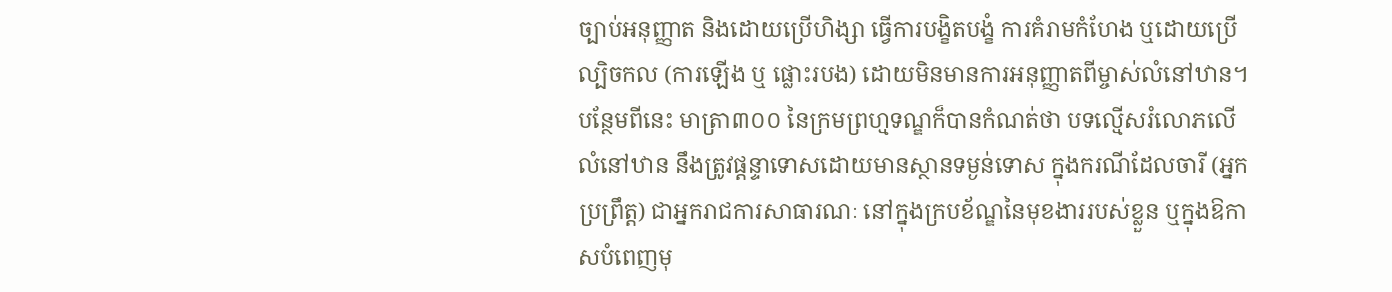ច្បាប់អនុញ្ញាត និងដោយប្រើហិង្សា ធ្វើការបង្ខិតបង្ខំ ការគំរាមកំហែង ឬដោយប្រើល្បិចកល (ការឡើង ឬ ផ្លោះរបង) ដោយមិនមានការអនុញ្ញាតពីម្ចាស់លំនៅឋាន។
បន្ថែមពីនេះ មាត្រា៣០០ នៃក្រមព្រហ្មទណ្ឌក៏បានកំណត់ថា បទល្មើសរំលោភលើលំនៅឋាន នឹងត្រូវផ្តន្ទាទោសដោយមានស្ថានទម្ងន់ទោស ក្នុងករណីដែលចារី (អ្នកប្រព្រឹត្ត) ជាអ្នករាជការសាធារណៈ នៅក្នុងក្របខ័ណ្ឌនៃមុខងាររបស់ខ្លួន ឬក្នុងឱកាសបំពេញមុ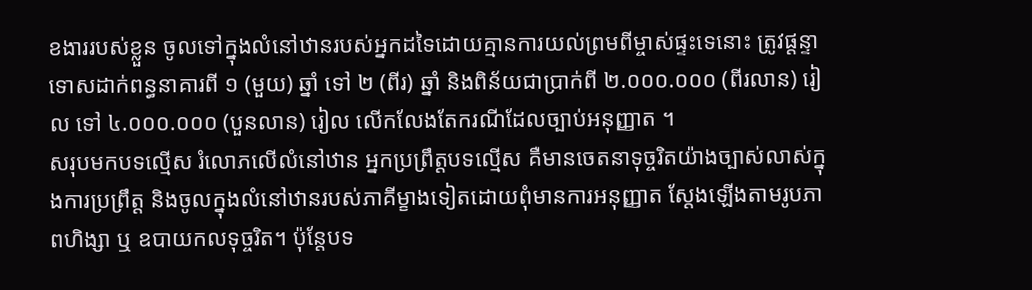ខងាររបស់ខ្លួន ចូលទៅក្នុងលំនៅឋានរបស់អ្នកដទៃដោយគ្មានការយល់ព្រមពីម្ចាស់ផ្ទះទេនោះ ត្រូវផ្តន្ទាទោសដាក់ពន្ធនាគារពី ១ (មួយ) ឆ្នាំ ទៅ ២ (ពីរ) ឆ្នាំ និងពិន័យជាប្រាក់ពី ២.០០០.០០០ (ពីរលាន) រៀល ទៅ ៤.០០០.០០០ (បួនលាន) រៀល លើកលែងតែករណីដែលច្បាប់អនុញ្ញាត ។
សរុបមកបទល្មើស រំលោភលើលំនៅឋាន អ្នកប្រព្រឹត្តបទល្មើស គឺមានចេតនាទុច្ចរិតយ៉ាងច្បាស់លាស់ក្នុងការប្រព្រឹត្ត និងចូលក្នុងលំនៅឋានរបស់ភាគីម្ខាងទៀតដោយពុំមានការអនុញ្ញាត ស្តែងឡើងតាមរូបភាពហិង្សា ឬ ឧបាយកលទុច្ចរិត។ ប៉ុន្តែបទ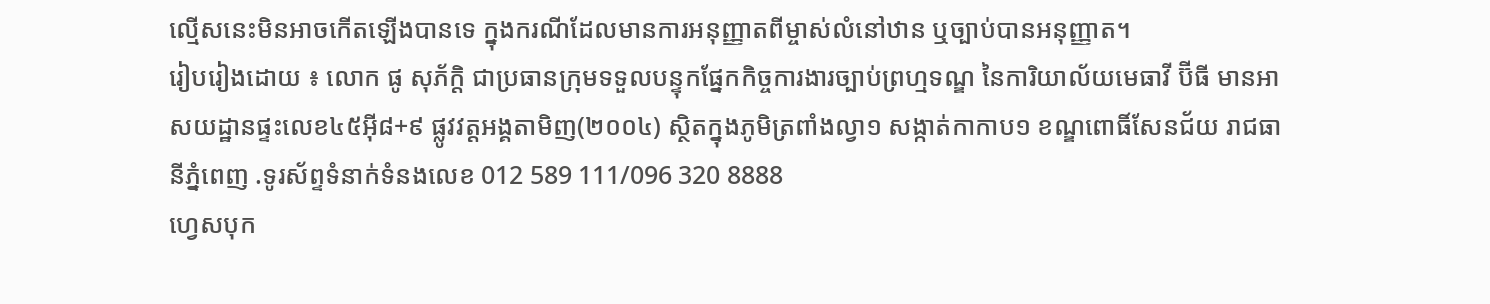ល្មើសនេះមិនអាចកើតឡើងបានទេ ក្នុងករណីដែលមានការអនុញ្ញាតពីម្ចាស់លំនៅឋាន ឬច្បាប់បានអនុញ្ញាត។
រៀបរៀងដោយ ៖ លោក ផូ សុភ័ក្តិ ជាប្រធានក្រុមទទួលបន្ទុកផ្នែកកិច្ចការងារច្បាប់ព្រហ្មទណ្ឌ នៃការិយាល័យមេធាវី ប៊ីធី មានអាសយដ្ឋានផ្ទះលេខ៤៥អ៊ី៨+៩ ផ្លូវវត្តអង្គតាមិញ(២០០៤) ស្ថិតក្នុងភូមិត្រពាំងល្វា១ សង្កាត់កាកាប១ ខណ្ឌពោធិ៍សែនជ័យ រាជធានីភ្នំពេញ .ទូរស័ព្ទទំនាក់ទំនងលេខ 012 589 111/096 320 8888
ហ្វេសបុក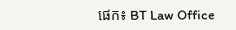ផេក៖ BT Law Office